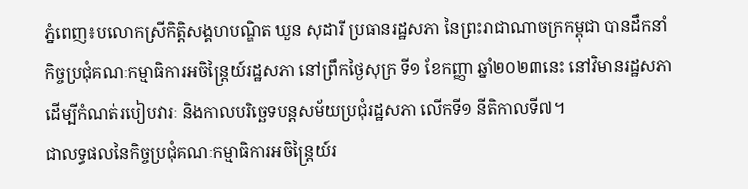ភ្នំពេញ៖បលោកស្រីកិត្តិសង្គហបណ្ឌិត ឃួន សុដារី ប្រធានរដ្ឋសភា នៃព្រះរាជាណាចក្រកម្ពុជា បានដឹកនាំកិច្ចប្រជុំគណៈកម្មាធិការអចិន្រ្តៃយ៍រដ្ឋសភា នៅព្រឹកថ្ងៃសុក្រ ទី១ ខែកញ្ញា ឆ្នាំ២០២៣នេះ នៅវិមានរដ្ឋសភា ដើម្បីកំណត់របៀបវារៈ និងកាលបរិច្ឆេទបន្តសម័យប្រជុំរដ្ឋសភា លើកទី១ នីតិកាលទី៧។
ជាលទ្ធផលនៃកិច្ចប្រជុំគណៈកម្មាធិការអចិន្រ្តៃយ៍រ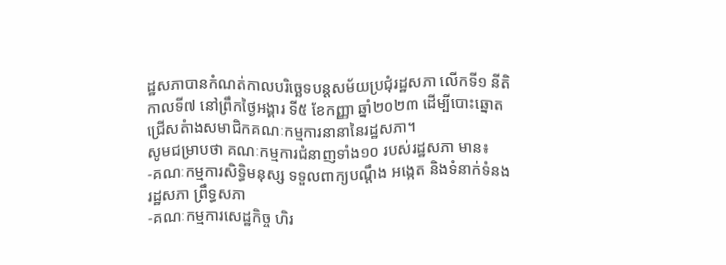ដ្ឋសភាបានកំណត់កាលបរិច្ឆេទបន្តសម័យប្រជុំរដ្ឋសភា លើកទី១ នីតិកាលទី៧ នៅព្រឹកថ្ងៃអង្គារ ទី៥ ខែកញ្ញា ឆ្នាំ២០២៣ ដើម្បីបោះឆ្នោតជ្រើសតំាងសមាជិកគណៈកម្មការនានានៃរដ្ឋសភា។
សូមជម្រាបថា គណៈកម្មការជំនាញទាំង១០ របស់រដ្ឋសភា មាន៖
-គណៈកម្មការសិទ្ធិមនុស្ស ទទួលពាក្យបណ្តឹង អង្កេត និងទំនាក់ទំនងរដ្ឋសភា ព្រឹទ្ធសភា
-គណៈកម្មការសេដ្ឋកិច្ច ហិរ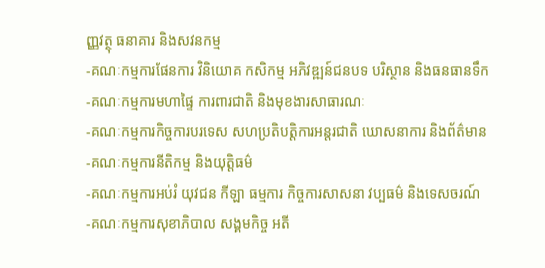ញ្ញវត្ថុ ធនាគារ និងសវនកម្ម
-គណៈកម្មការផែនការ វិនិយោគ កសិកម្ម អភិវឌ្ឍន៍ជនបទ បរិស្ថាន និងធនធានទឹក
-គណៈកម្មការមហាផ្ទៃ ការពារជាតិ និងមុខងារសាធារណៈ
-គណៈកម្មការកិច្ចការបរទេស សហប្រតិបត្តិការអន្តរជាតិ ឃោសនាការ និងព័ត៌មាន
-គណៈកម្មការនីតិកម្ម និងយុត្តិធម៌
-គណៈកម្មការអប់រំ យុវជន កីឡា ធម្មការ កិច្ចការសាសនា វប្បធម៌ និងទេសចរណ៍
-គណៈកម្មការសុខាភិបាល សង្គមកិច្ច អតី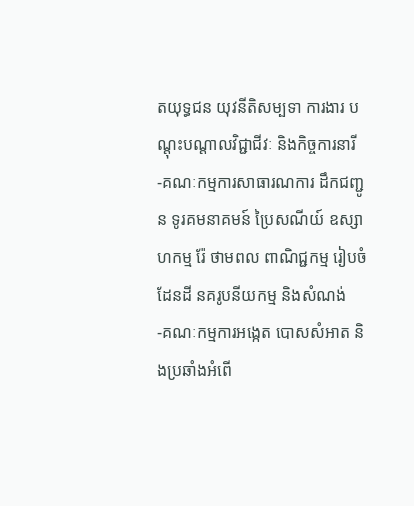តយុទ្ធជន យុវនីតិសម្បទា ការងារ បណ្តុះបណ្តាលវិជ្ជាជីវៈ និងកិច្ចការនារី
-គណៈកម្មការសាធារណការ ដឹកជញ្ជូន ទូរគមនាគមន៍ ប្រៃសណីយ៍ ឧស្សាហកម្ម រ៉ែ ថាមពល ពាណិជ្ជកម្ម រៀបចំដែនដី នគរូបនីយកម្ម និងសំណង់
-គណៈកម្មការអង្កេត បោសសំអាត និងប្រឆាំងអំពើ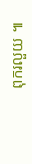ពុករលួយ ៕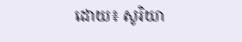ដោយ៖ សូរិយា